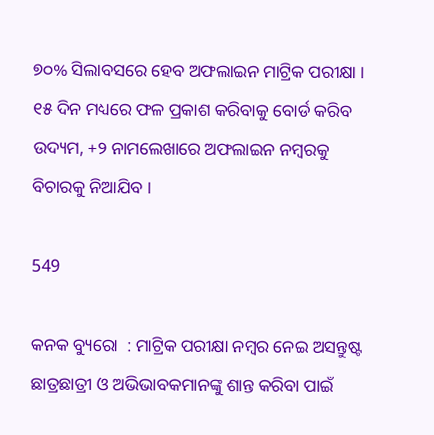୭୦% ସିଲାବସରେ ହେବ ଅଫଲାଇନ ମାଟ୍ରିକ ପରୀକ୍ଷା । ୧୫ ଦିନ ମଧ୍ୟରେ ଫଳ ପ୍ରକାଶ କରିବାକୁ ବୋର୍ଡ କରିବ ଉଦ୍ୟମ, +୨ ନାମଲେଖାରେ ଅଫଲାଇନ ନମ୍ବରକୁ ବିଚାରକୁ ନିଆଯିବ ।

549

କନକ ବ୍ୟୁରୋ  : ମାଟ୍ରିକ ପରୀକ୍ଷା ନମ୍ବର ନେଇ ଅସନ୍ତୁଷ୍ଟ ଛାତ୍ରଛାତ୍ରୀ ଓ ଅଭିଭାବକମାନଙ୍କୁ ଶାନ୍ତ କରିବା ପାଇଁ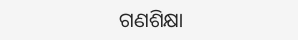ଗଣଶିକ୍ଷା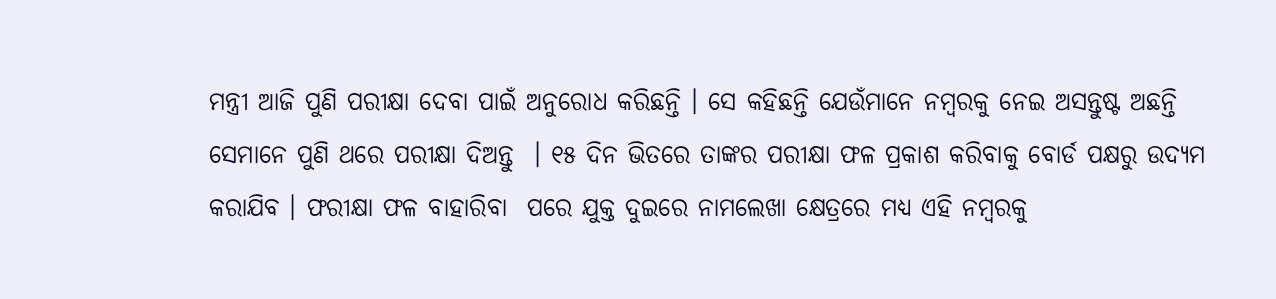ମନ୍ତ୍ରୀ ଆଜି ପୁଣି ପରୀକ୍ଷା ଦେବା ପାଇଁ ଅନୁରୋଧ କରିଛନ୍ତି । ସେ କହିଛନ୍ତି ଯେଉଁମାନେ ନମ୍ବରକୁ ନେଇ ଅସନ୍ତୁଷ୍ଟ ଅଛନ୍ତି ସେମାନେ ପୁଣି ଥରେ ପରୀକ୍ଷା ଦିଅନ୍ତୁ  । ୧୫ ଦିନ ଭିତରେ ତାଙ୍କର ପରୀକ୍ଷା ଫଳ ପ୍ରକାଶ କରିବାକୁ ବୋର୍ଡ ପକ୍ଷରୁ ଉଦ୍ୟମ କରାଯିବ । ଫରୀକ୍ଷା ଫଳ ବାହାରିବା  ପରେ ଯୁକ୍ତ ଦୁଇରେ ନାମଲେଖା କ୍ଷେତ୍ରରେ ମଧ୍ୟ ଏହି ନମ୍ବରକୁ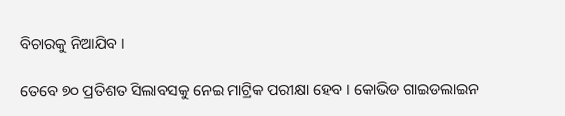ବିଚାରକୁ ନିଆଯିବ ।

ତେବେ ୭୦ ପ୍ରତିଶତ ସିଲାବସକୁ ନେଇ ମାଟ୍ରିକ ପରୀକ୍ଷା ହେବ । କୋଭିଡ ଗାଇଡଲାଇନ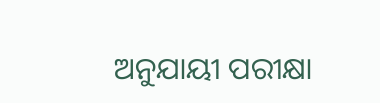ଅନୁଯାୟୀ ପରୀକ୍ଷା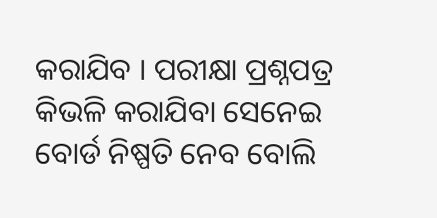କରାଯିବ । ପରୀକ୍ଷା ପ୍ରଶ୍ନପତ୍ର କିଭଳି କରାଯିବା ସେନେଇ ବୋର୍ଡ ନିଷ୍ପତି ନେବ ବୋଲି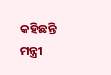କହିଛନ୍ତି ମନ୍ତ୍ରୀ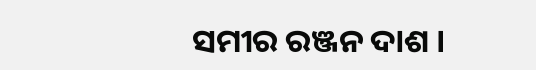ସମୀର ରଞ୍ଜନ ଦାଶ ।